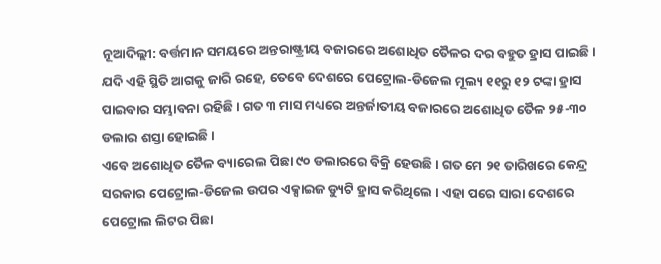ନୂଆଦିଲ୍ଲୀ: ବର୍ତ୍ତମାନ ସମୟରେ ଅନ୍ତରାଷ୍ଟ୍ରୀୟ ବଜାରରେ ଅଶୋଧିତ ତୈଳର ଦର ବହୁତ ହ୍ରାସ ପାଇଛି । ଯଦି ଏହି ସ୍ଥିତି ଆଗକୁ ଜାରି ରହେ, ତେବେ ଦେଶରେ ପେଟ୍ରୋଲ-ଡିଜେଲ ମୂଲ୍ୟ ୧୧ରୁ ୧୨ ଟଙ୍କା ହ୍ରାସ ପାଇବାର ସମ୍ଭାବନା ରହିଛି । ଗତ ୩ ମାସ ମଧ୍ୟରେ ଅନ୍ତର୍ଜାତୀୟ ବଜାରରେ ଅଶୋଧିତ ତୈଳ ୨୫-୩୦ ଡଲାର ଶସ୍ତା ହୋଇଛି ।
ଏବେ ଅଶୋଧିତ ତୈଳ ବ୍ୟାରେଲ ପିଛା ୯୦ ଡଲାରରେ ବିକ୍ରି ହେଉଛି । ଗତ ମେ ୨୧ ତାରିଖରେ କେନ୍ଦ୍ର ସରକାର ପେଟ୍ରୋଲ-ଡିଜେଲ ଉପର ଏକ୍ସାଇଜ ଡ୍ୟୁଟି ହ୍ରାସ କରିଥିଲେ । ଏହା ପରେ ସାରା ଦେଶରେ ପେଟ୍ରୋଲ ଲିଟର ପିଛା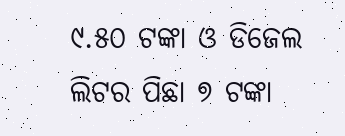୯.୫୦ ଟଙ୍କା ଓ ଡିଜେଲ ଲିଟର ପିଛା ୭ ଟଙ୍କା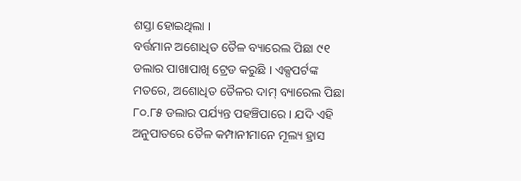ଶସ୍ତା ହୋଇଥିଲା ।
ବର୍ତ୍ତମାନ ଅଶୋଧିତ ତୈଳ ବ୍ୟାରେଲ ପିଛା ୯୧ ଡଲାର ପାଖାପାଖି ଟ୍ରେଡ କରୁଛି । ଏକ୍ସପର୍ଟଙ୍କ ମତରେ, ଅଶୋଧିତ ତୈଳର ଦାମ୍ ବ୍ୟାରେଲ ପିଛା ୮୦.୮୫ ଡଲାର ପର୍ଯ୍ୟନ୍ତ ପହଞ୍ଚିପାରେ । ଯଦି ଏହି ଅନୁପାତରେ ତୈଳ କମ୍ପାନୀମାନେ ମୂଲ୍ୟ ହ୍ରାସ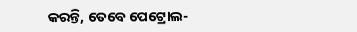କରନ୍ତି, ତେବେ ପେଟ୍ରୋଲ-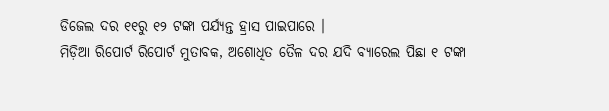ଡିଜେଲ ଦର ୧୧ରୁ ୧୨ ଟଙ୍କା ପର୍ଯ୍ୟନ୍ତ ହ୍ରାସ ପାଇପାରେ ।
ମିଡ଼ିଆ ରିପୋର୍ଟ ରିପୋର୍ଟ ମୁତାବକ, ଅଶୋଧିତ ତୈଳ ଦର ଯଦି ବ୍ୟାରେଲ ପିଛା ୧ ଟଙ୍କା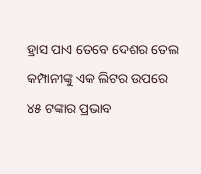ହ୍ରାସ ପାଏ ତେବେ ଦେଶର ତେଲ କମ୍ପାନୀଙ୍କୁ ଏକ ଲିଟର ଉପରେ ୪୫ ଟଙ୍କାର ପ୍ରଭାବ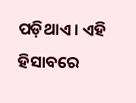ପଡ଼ିଥାଏ । ଏହି ହିସାବରେ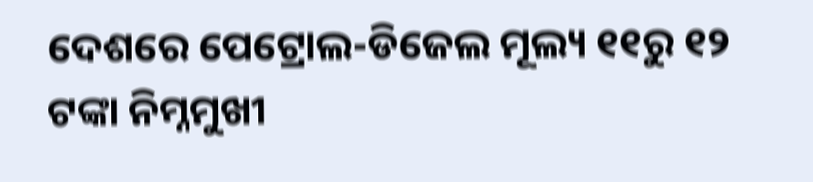ଦେଶରେ ପେଟ୍ରୋଲ-ଡିଜେଲ ମୂଲ୍ୟ ୧୧ରୁ ୧୨ ଟଙ୍କା ନିମ୍ନମୁଖୀ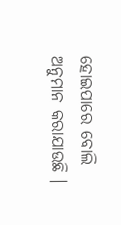ହୋଇପାରେ ବୋଲି ଅନୁମାନ କରାଯାଉଛି ।